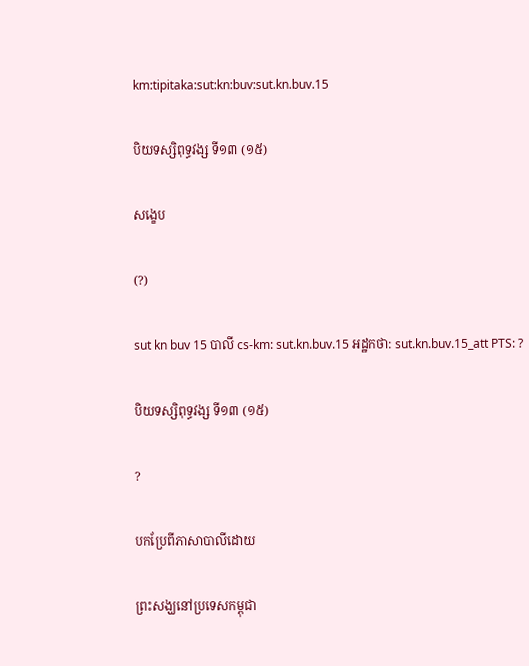km:tipitaka:sut:kn:buv:sut.kn.buv.15

បិយទស្សិពុទ្ធវង្ស ទី១៣ (១៥)

សង្ខេប

(?)

sut kn buv 15 បាលី cs-km: sut.kn.buv.15 អដ្ឋកថា: sut.kn.buv.15_att PTS: ?

បិយទស្សិពុទ្ធវង្ស ទី១៣ (១៥)

?

បកប្រែពីភាសាបាលីដោយ

ព្រះសង្ឃនៅប្រទេសកម្ពុជា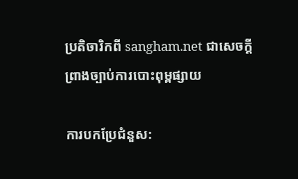ប្រតិចារិកពី sangham.net ជាសេចក្តីព្រាងច្បាប់ការបោះពុម្ពផ្សាយ

ការបកប្រែជំនួស: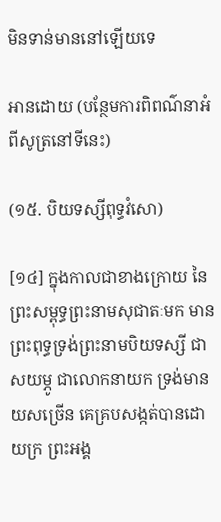មិនទាន់មាននៅឡើយទេ

អានដោយ (បន្ថែមការពិពណ៌នាអំពីសូត្រនៅទីនេះ)

(១៥. បិយទស្សីពុទ្ធវំសោ)

[១៤] ក្នុងកាលជាខាងក្រោយ នៃព្រះសម្ពុទ្ធព្រះនាមសុជាតៈមក មានព្រះពុទ្ធទ្រង់ព្រះនាមបិយទស្សី ជាសយម្ភូ ជាលោកនាយក ទ្រង់មានយសច្រើន គេគ្របសង្កត់បានដោយក្រ ព្រះអង្គ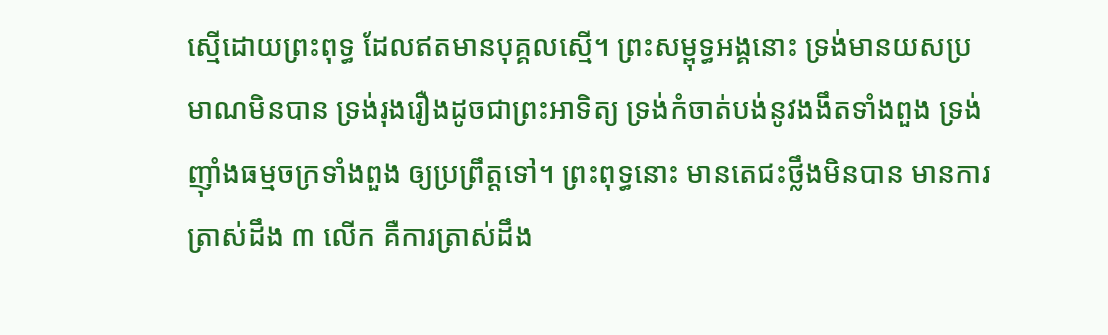ស្មើដោយព្រះពុទ្ធ ដែលឥតមានបុគ្គលស្មើ។ ព្រះសម្ពុទ្ធអង្គនោះ ទ្រង់មានយសប្រមាណមិនបាន ទ្រង់រុងរឿងដូចជាព្រះអាទិត្យ ទ្រង់កំចាត់បង់នូវងងឹតទាំងពួង ទ្រង់ញ៉ាំងធម្មចក្រទាំងពួង ឲ្យប្រព្រឹត្តទៅ។ ព្រះពុទ្ធនោះ មានតេជះថ្លឹងមិនបាន មានការត្រាស់ដឹង ៣ លើក គឺការត្រាស់ដឹង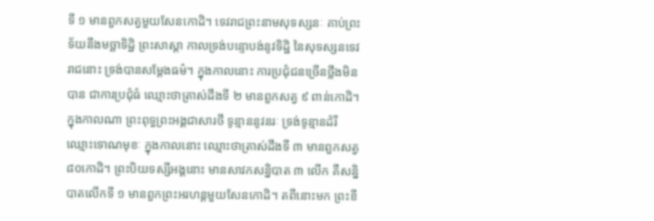ទី ១ មានពួកសត្វមួយសែនកោដិ។ ទេវរាជព្រះនាមសុទស្សនៈ គាប់ព្រះទ័យនឹងមច្ឆាទិដ្ឋិ ព្រះសាស្តា កាលទ្រង់បន្ទោបង់នូវទិដ្ឋិ នៃសុទស្សនទេវរាជនោះ ទ្រង់បានសម្តែងធម៌។ ក្នុងកាលនោះ ការប្រជុំជនច្រើនថ្លឹងមិនបាន ជាការប្រជុំធំ ឈ្មោះថាត្រាស់ដឹងទី ២ មានពួកសត្វ ៩ ពាន់កោដិ។ ក្នុងកាលណា ព្រះពុទ្ធព្រះអង្គជាសារថី ទូន្មាននូវនរៈ ទ្រង់ទូន្មានដំរី ឈ្មោះទោណមុខៈ ក្នុងកាលនោះ ឈ្មោះថាត្រាស់ដឹងទី ៣ មានពួកសត្វ ៨០កោដិ។ ព្រះបិយទស្សីអង្គនោះ មានសាវកសន្និបាត ៣ លើក គឺសន្និបាតលើកទី ១ មានពួកព្រះអរហន្តមួយសែនកោដិ។ តពីនោះមក ព្រះខី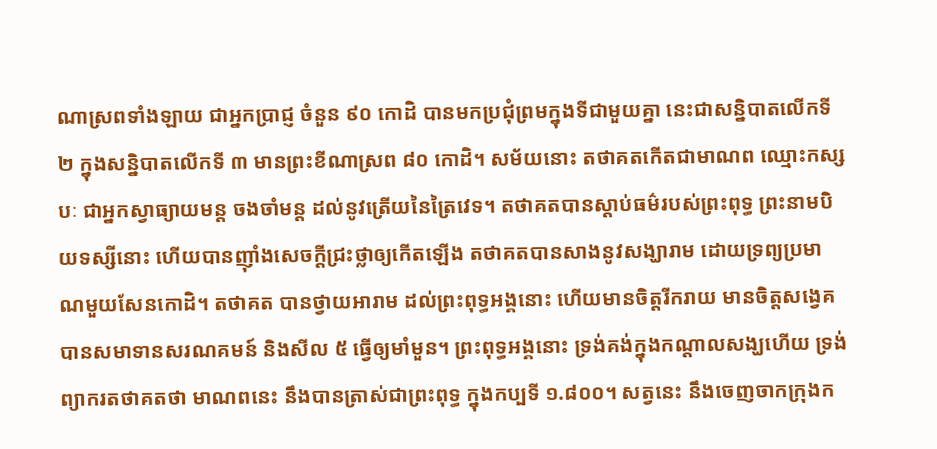ណាស្រពទាំងឡាយ ជាអ្នកប្រាជ្ញ ចំនួន ៩០ កោដិ បានមកប្រជុំព្រមក្នុងទីជាមួយគ្នា នេះជាសន្និបាតលើកទី ២ ក្នុងសន្និបាតលើកទី ៣ មានព្រះខីណាស្រព ៨០ កោដិ។ សម័យនោះ តថាគតកើតជាមាណព ឈ្មោះកស្សបៈ ជាអ្នកស្វាធ្យាយមន្ត ចងចាំមន្ត ដល់នូវត្រើយនៃត្រៃវេទ។ តថាគតបានស្តាប់ធម៌របស់ព្រះពុទ្ធ ព្រះនាមបិយទស្សីនោះ ហើយបានញ៉ាំងសេចក្តីជ្រះថ្លាឲ្យកើតឡើង តថាគតបានសាងនូវសង្ឃារាម ដោយទ្រព្យប្រមាណមួយសែនកោដិ។ តថាគត បានថ្វាយអារាម ដល់ព្រះពុទ្ធអង្គនោះ ហើយមានចិត្តរីករាយ មានចិត្តសង្វេគ បានសមាទានសរណគមន៍ និងសីល ៥ ធ្វើឲ្យមាំមួន។ ព្រះពុទ្ធអង្គនោះ ទ្រង់គង់ក្នុងកណ្តាលសង្ឃហើយ ទ្រង់ព្យាករតថាគតថា មាណពនេះ នឹងបានត្រាស់ជាព្រះពុទ្ធ ក្នុងកប្បទី ១.៨០០។ សត្វនេះ នឹងចេញចាកក្រុងក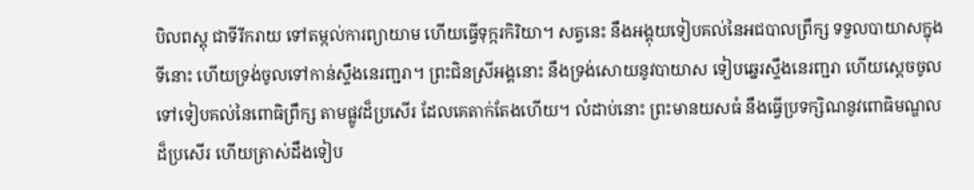បិលពស្តុ ជាទីរីករាយ ទៅតម្កល់ការព្យាយាម ហើយធ្វើទុក្ករកិរិយា។ សត្វនេះ នឹងអង្គុយទៀបគល់នៃអជបាលព្រឹក្ស ទទួលបាយាសក្នុងទីនោះ ហើយទ្រង់ចូលទៅកាន់ស្ទឹងនេរញ្ជរា។ ព្រះជិនស្រីអង្គនោះ នឹងទ្រង់សោយនូវបាយាស ទៀបឆ្នេរស្ទឹងនេរញ្ជរា ហើយស្តេចចូលទៅទៀបគល់នៃពោធិព្រឹក្ស តាមផ្លូវដ៏ប្រសើរ ដែលគេតាក់តែងហើយ។ លំដាប់នោះ ព្រះមានយសធំ នឹងធ្វើប្រទក្សិណនូវពោធិមណ្ឌលដ៏ប្រសើរ ហើយត្រាស់ដឹងទៀប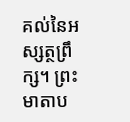គល់នៃអស្សត្ថព្រឹក្ស។ ព្រះមាតាប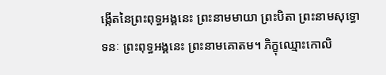ង្កើតនៃព្រះពុទ្ធអង្គនេះ ព្រះនាមមាយា ព្រះបិតា ព្រះនាមសុទ្ធោទនៈ ព្រះពុទ្ធអង្គនេះ ព្រះនាមគោតម។ ភិក្ខុឈ្មោះកោលិ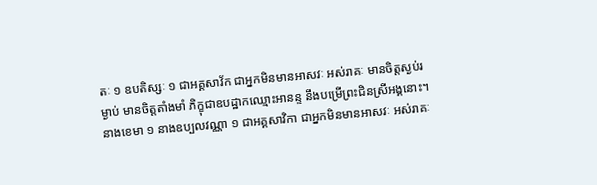តៈ ១ ឧបតិស្សៈ ១ ជាអគ្គសាវ័ក ជាអ្នកមិនមានអាសវៈ អស់រាគៈ មានចិត្តស្ងប់រម្ងាប់ មានចិត្តតាំងមាំ ភិក្ខុជាឧបដ្ឋាកឈ្មោះអានន្ទ នឹងបម្រើព្រះជិនស្រីអង្គនោះ។ នាងខេមា ១ នាងឧប្បលវណ្ណា ១ ជាអគ្គសាវិកា ជាអ្នកមិនមានអាសវៈ អស់រាគៈ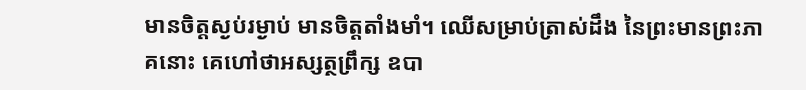មានចិត្តស្ងប់រម្ងាប់ មានចិត្តតាំងមាំ។ ឈើសម្រាប់ត្រាស់ដឹង នៃព្រះមានព្រះភាគនោះ គេហៅថាអស្សត្ថព្រឹក្ស ឧបា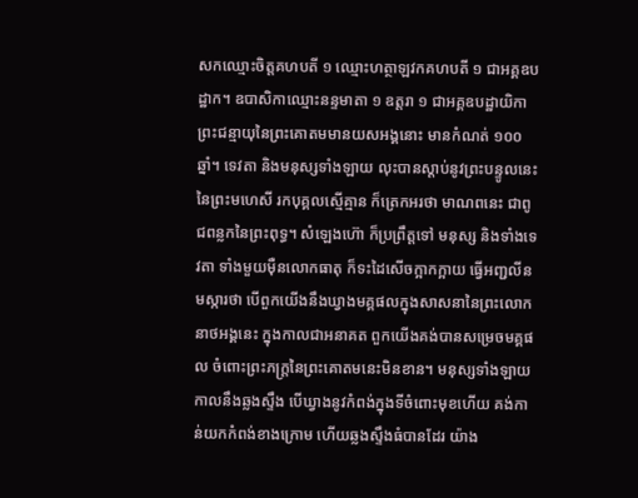សកឈ្មោះចិត្តគហបតី ១ ឈ្មោះហត្ថាឡវកគហបតី ១ ជាអគ្គឧបដ្ឋាក។ ឧបាសិកាឈ្មោះនន្ទមាតា ១ ឧត្តរា ១ ជាអគ្គឧបដ្ឋាយិកា ព្រះជន្មាយុនៃព្រះគោតមមានយសអង្គនោះ មានកំណត់ ១០០ ឆ្នាំ។ ទេវតា និងមនុស្សទាំងឡាយ លុះបានស្តាប់នូវព្រះបន្ទូលនេះ នៃព្រះមហេសី រកបុគ្គលស្មើគ្មាន ក៏ត្រេកអរថា មាណពនេះ ជាពូជពន្លកនៃព្រះពុទ្ធ។ សំឡេងហ៊ោ ក៏ប្រព្រឹត្តទៅ មនុស្ស និងទាំងទេវតា ទាំងមួយម៉ឺនលោកធាតុ ក៏ទះដៃសើចក្អាកក្អាយ ធ្វើអញ្ជលីនមស្ការថា បើពួកយើងនឹងឃ្វាងមគ្គផលក្នុងសាសនានៃព្រះលោកនាថអង្គនេះ ក្នុងកាលជាអនាគត ពួកយើងគង់បានសម្រេចមគ្គផល ចំពោះព្រះភក្ត្រនៃព្រះគោតមនេះមិនខាន។ មនុស្សទាំងឡាយ កាលនឹងឆ្លងស្ទឹង បើឃ្វាងនូវកំពង់ក្នុងទីចំពោះមុខហើយ គង់កាន់យកកំពង់ខាងក្រោម ហើយឆ្លងស្ទឹងធំបានដែរ យ៉ាង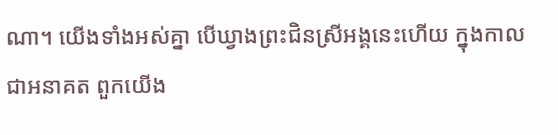ណា។ យើងទាំងអស់គ្នា បើឃ្វាងព្រះជិនស្រីអង្គនេះហើយ ក្នុងកាលជាអនាគត ពួកយើង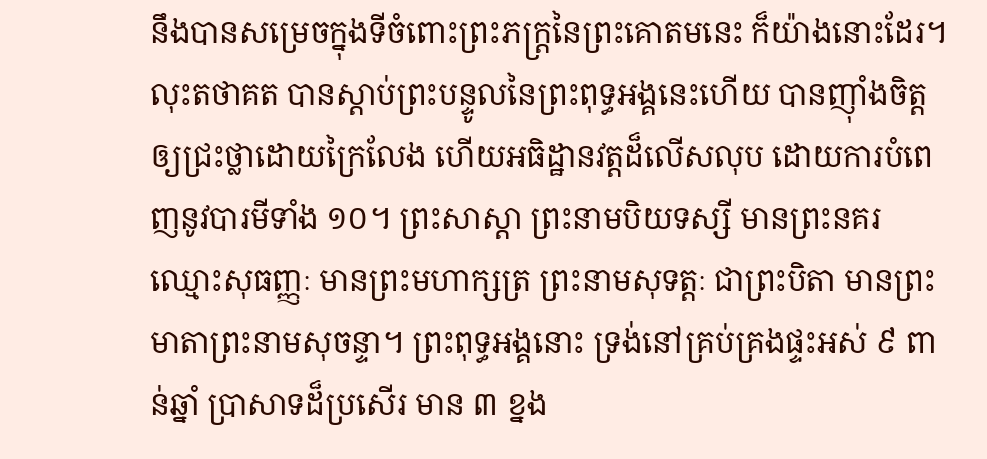នឹងបានសម្រេចក្នុងទីចំពោះព្រះភក្ត្រនៃព្រះគោតមនេះ ក៏យ៉ាងនោះដែរ។ លុះតថាគត បានស្តាប់ព្រះបន្ទូលនៃព្រះពុទ្ធអង្គនេះហើយ បានញ៉ាំងចិត្តឲ្យជ្រះថ្លាដោយក្រៃលែង ហើយអធិដ្ឋានវត្តដ៏លើសលុប ដោយការបំពេញនូវបារមីទាំង ១០។ ព្រះសាស្តា ព្រះនាមបិយទស្សី មានព្រះនគរឈ្មោះសុធញ្ញៈ មានព្រះមហាក្សត្រ ព្រះនាមសុទត្តៈ ជាព្រះបិតា មានព្រះមាតាព្រះនាមសុចន្ទា។ ព្រះពុទ្ធអង្គនោះ ទ្រង់នៅគ្រប់គ្រងផ្ទះអស់ ៩ ពាន់ឆ្នាំ ប្រាសាទដ៏ប្រសើរ មាន ៣ ខ្នង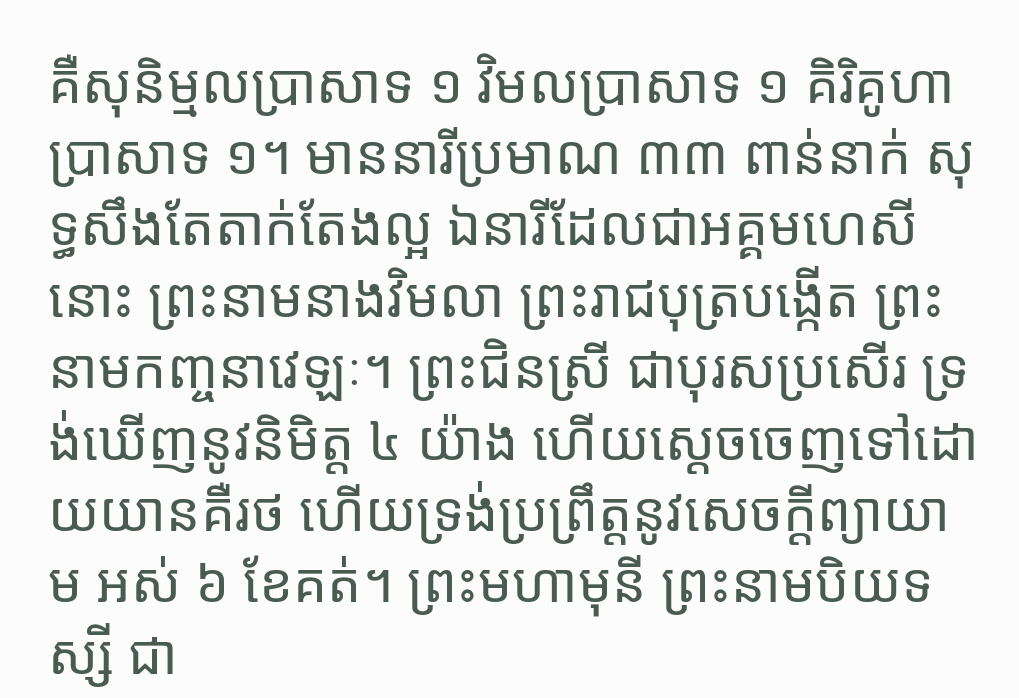គឺសុនិម្មលប្រាសាទ ១ វិមលប្រាសាទ ១ គិរិគូហាប្រាសាទ ១។ មាននារីប្រមាណ ៣៣ ពាន់នាក់ សុទ្ធសឹងតែតាក់តែងល្អ ឯនារីដែលជាអគ្គមហេសីនោះ ព្រះនាមនាងវិមលា ព្រះរាជបុត្របង្កើត ព្រះនាមកញ្ចនាវេឡៈ។ ព្រះជិនស្រី ជាបុរសប្រសើរ ទ្រង់ឃើញនូវនិមិត្ត ៤ យ៉ាង ហើយស្តេចចេញទៅដោយយានគឺរថ ហើយទ្រង់ប្រព្រឹត្តនូវសេចក្តីព្យាយាម អស់ ៦ ខែគត់។ ព្រះមហាមុនី ព្រះនាមបិយទស្សី ជា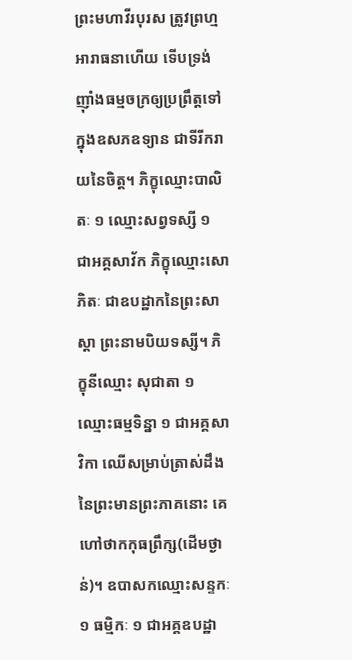ព្រះមហាវីរបុរស ត្រូវព្រហ្មអារាធនាហើយ ទើបទ្រង់ញ៉ាំងធម្មចក្រឲ្យប្រព្រឹត្តទៅ ក្នុងឧសភឧទ្យាន ជាទីរីករាយនៃចិត្ត។ ភិក្ខុឈ្មោះបាលិតៈ ១ ឈ្មោះសព្វទស្សី ១ ជាអគ្គសាវ័ក ភិក្ខុឈ្មោះសោភិតៈ ជាឧបដ្ឋាកនៃព្រះសាស្តា ព្រះនាមបិយទស្សី។ ភិក្ខុនីឈ្មោះ សុជាតា ១ ឈ្មោះធម្មទិន្នា ១ ជាអគ្គសាវិកា ឈើសម្រាប់ត្រាស់ដឹងនៃព្រះមានព្រះភាគនោះ គេហៅថាកកុធព្រឹក្ស(ដើមថ្ងាន់)។ ឧបាសកឈ្មោះសន្ទកៈ ១ ធម្មិកៈ ១ ជាអគ្គឧបដ្ឋា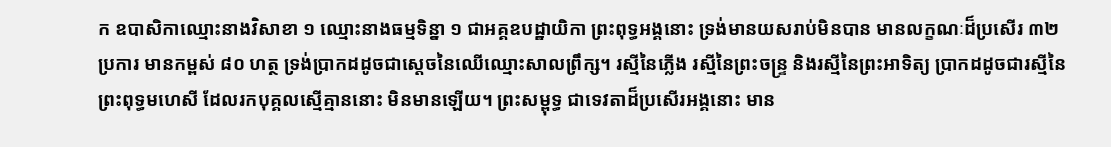ក ឧបាសិកាឈ្មោះនាងវិសាខា ១ ឈ្មោះនាងធម្មទិន្នា ១ ជាអគ្គឧបដ្ឋាយិកា ព្រះពុទ្ធអង្គនោះ ទ្រង់មានយសរាប់មិនបាន មានលក្ខណៈដ៏ប្រសើរ ៣២ ប្រការ មានកម្ពស់ ៨០ ហត្ថ ទ្រង់ប្រាកដដូចជាស្តេចនៃឈើឈ្មោះសាលព្រឹក្ស។ រស្មីនៃភ្លើង រស្មីនៃព្រះចន្ទ្រ និងរស្មីនៃព្រះអាទិត្យ ប្រាកដដូចជារស្មីនៃព្រះពុទ្ធមហេសី ដែលរកបុគ្គលស្មើគ្មាននោះ មិនមានឡើយ។ ព្រះសម្ពុទ្ធ ជាទេវតាដ៏ប្រសើរអង្គនោះ មាន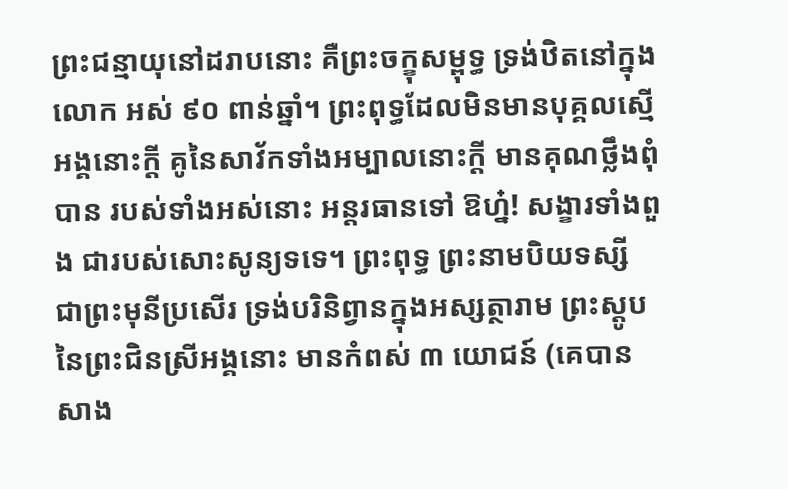ព្រះជន្មាយុនៅដរាបនោះ គឺព្រះចក្ខុសម្ពុទ្ធ ទ្រង់ឋិតនៅក្នុងលោក អស់ ៩០ ពាន់ឆ្នាំ។ ព្រះពុទ្ធដែលមិនមានបុគ្គលស្មើអង្គនោះក្តី គូនៃសាវ័កទាំងអម្បាលនោះក្តី មានគុណថ្លឹងពុំបាន របស់ទាំងអស់នោះ អន្តរធានទៅ ឱហ្ន៎! សង្ខារទាំងពួង ជារបស់សោះសូន្យទទេ។ ព្រះពុទ្ធ ព្រះនាមបិយទស្សី ជាព្រះមុនីប្រសើរ ទ្រង់បរិនិព្វានក្នុងអស្សត្ថារាម ព្រះស្តូបនៃព្រះជិនស្រីអង្គនោះ មានកំពស់ ៣ យោជន៍ (គេបានសាង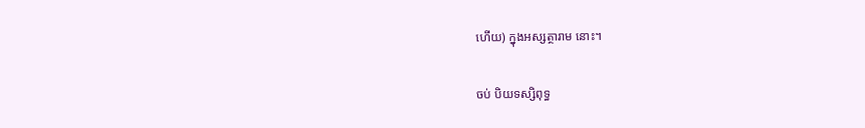ហើយ) ក្នុងអស្សត្ថារាម នោះ។

ចប់ បិយទស្សិពុទ្ធ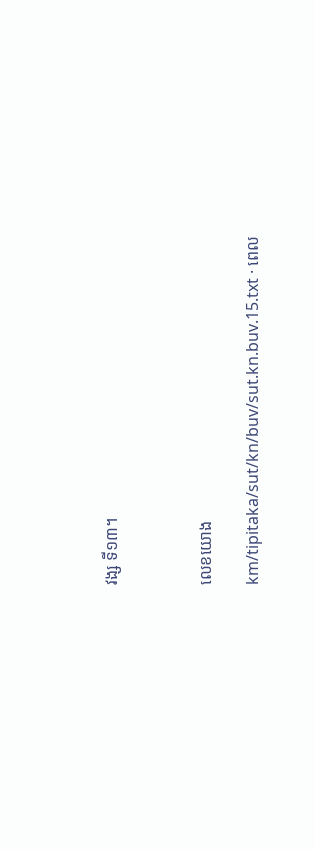វង្ស ទី១៣។



លេខយោង

km/tipitaka/sut/kn/buv/sut.kn.buv.15.txt · ពេល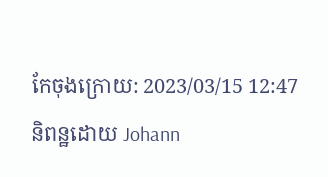កែចុងក្រោយ: 2023/03/15 12:47 និពន្ឋដោយ Johann